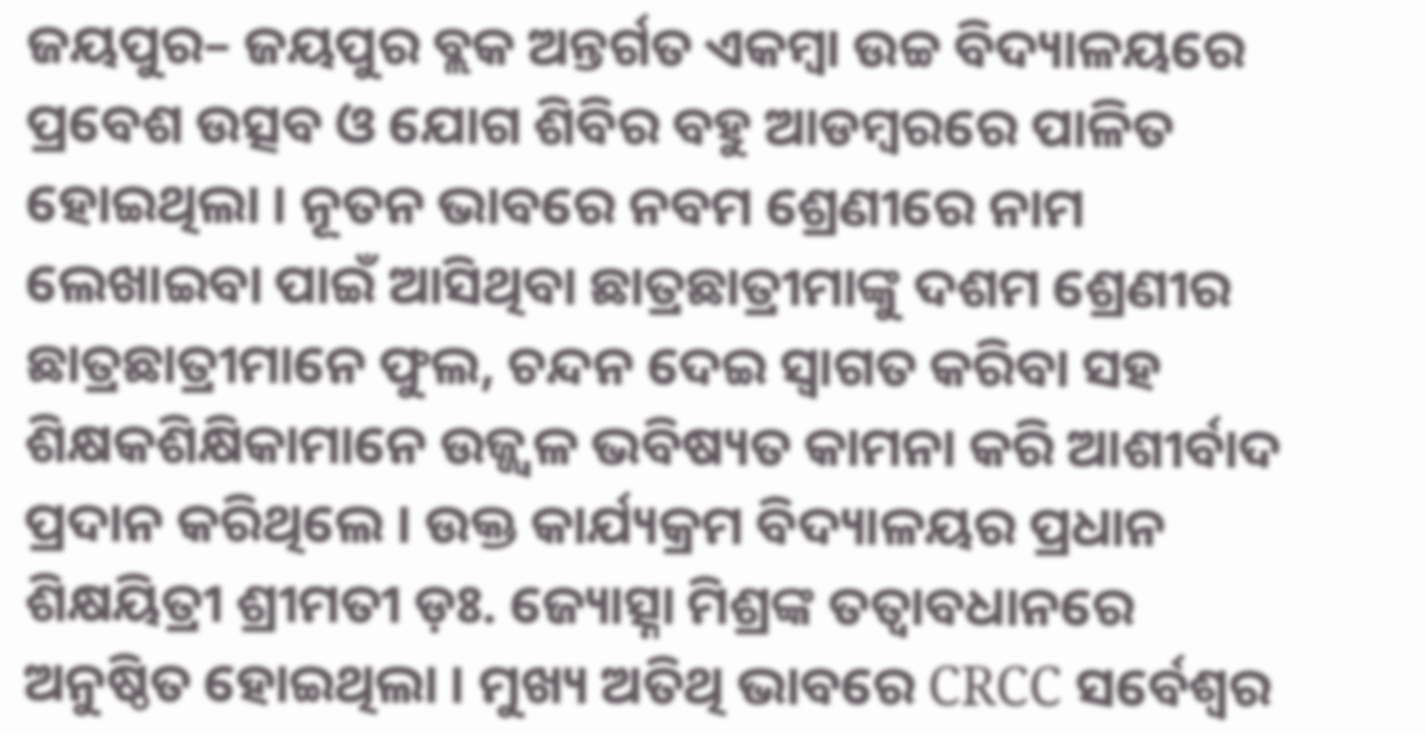ଜୟପୁର– ଜୟପୁର ବ୍ଲକ ଅନ୍ତର୍ଗତ ଏକମ୍ବା ଉଚ୍ଚ ବିଦ୍ୟାଳୟରେ ପ୍ରବେଶ ଉତ୍ସବ ଓ ଯୋଗ ଶିବିର ବହୁ ଆଡମ୍ବରରେ ପାଳିତ ହୋଇଥିଲା । ନୂତନ ଭାବରେ ନବମ ଶ୍ରେଣୀରେ ନାମ ଲେଖାଇବା ପାଇଁ ଆସିଥିବା ଛାତ୍ରଛାତ୍ରୀମାଙ୍କୁ ଦଶମ ଶ୍ରେଣୀର ଛାତ୍ରଛାତ୍ରୀମାନେ ଫୁଲ, ଚନ୍ଦନ ଦେଇ ସ୍ୱାଗତ କରିବା ସହ ଶିକ୍ଷକଶିକ୍ଷିକାମାନେ ଉଜ୍ଜ୍ୱଳ ଭବିଷ୍ୟତ କାମନା କରି ଆଶୀର୍ବାଦ ପ୍ରଦାନ କରିଥିଲେ । ଉକ୍ତ କାର୍ଯ୍ୟକ୍ରମ ବିଦ୍ୟାଳୟର ପ୍ରଧାନ ଶିକ୍ଷୟିତ୍ରୀ ଶ୍ରୀମତୀ ଡ଼ଃ. ଜ୍ୟୋତ୍ସ୍ନା ମିଶ୍ରଙ୍କ ତତ୍ୱାବଧାନରେ ଅନୁଷ୍ଠିତ ହୋଇଥିଲା । ମୁଖ୍ୟ ଅତିଥି ଭାବରେ CRCC ସର୍ବେଶ୍ୱର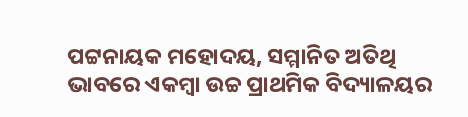ପଟ୍ଟନାୟକ ମହୋଦୟ, ସମ୍ମାନିତ ଅତିଥି ଭାବରେ ଏକମ୍ବା ଉଚ୍ଚ ପ୍ରାଥମିକ ବିଦ୍ୟାଳୟର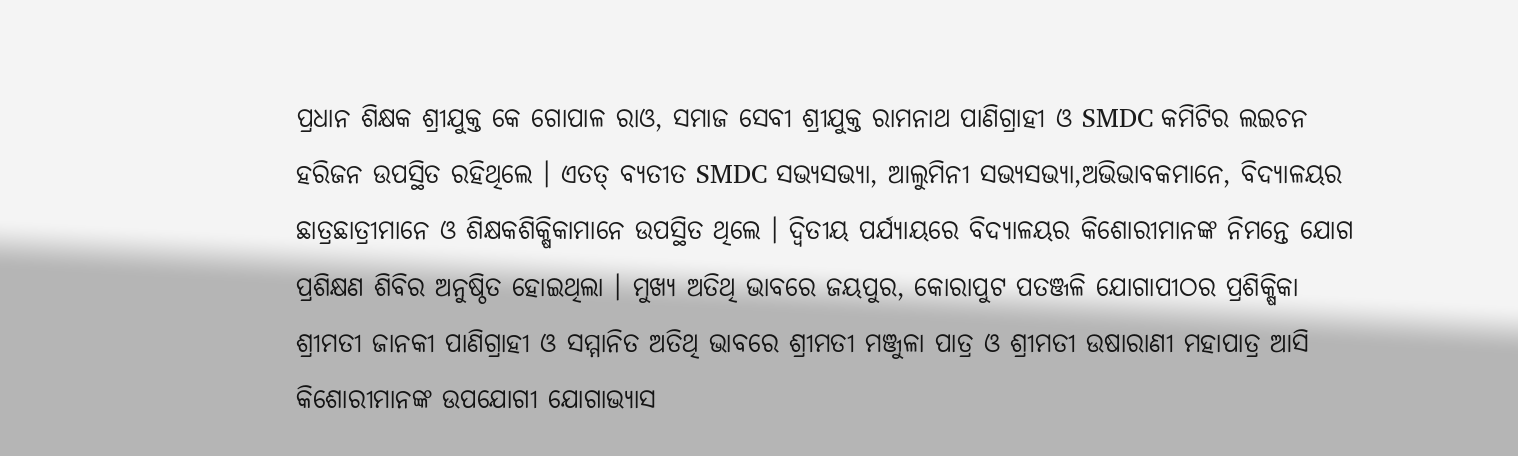ପ୍ରଧାନ ଶିକ୍ଷକ ଶ୍ରୀଯୁକ୍ତ କେ ଗୋପାଳ ରାଓ, ସମାଜ ସେବୀ ଶ୍ରୀଯୁକ୍ତ ରାମନାଥ ପାଣିଗ୍ରାହୀ ଓ SMDC କମିଟିର ଲଇଚନ ହରିଜନ ଉପସ୍ଥିତ ରହିଥିଲେ । ଏତତ୍ ବ୍ୟତୀତ SMDC ସଭ୍ୟସଭ୍ୟା, ଆଲୁମିନୀ ସଭ୍ୟସଭ୍ୟା,ଅଭିଭାବକମାନେ, ବିଦ୍ୟାଳୟର ଛାତ୍ରଛାତ୍ରୀମାନେ ଓ ଶିକ୍ଷକଶିକ୍ଷିକାମାନେ ଉପସ୍ଥିତ ଥିଲେ । ଦ୍ଵିତୀୟ ପର୍ଯ୍ୟାୟରେ ବିଦ୍ୟାଳୟର କିଶୋରୀମାନଙ୍କ ନିମନ୍ତେ ଯୋଗ ପ୍ରଶିକ୍ଷଣ ଶିବିର ଅନୁଷ୍ଠିତ ହୋଇଥିଲା । ମୁଖ୍ୟ ଅତିଥି ଭାବରେ ଜୟପୁର, କୋରାପୁଟ ପତଞ୍ଜଳି ଯୋଗାପୀଠର ପ୍ରଶିକ୍ଷିକା ଶ୍ରୀମତୀ ଜାନକୀ ପାଣିଗ୍ରାହୀ ଓ ସମ୍ମାନିତ ଅତିଥି ଭାବରେ ଶ୍ରୀମତୀ ମଞ୍ଜୁଳା ପାତ୍ର ଓ ଶ୍ରୀମତୀ ଉଷାରାଣୀ ମହାପାତ୍ର ଆସି କିଶୋରୀମାନଙ୍କ ଉପଯୋଗୀ ଯୋଗାଭ୍ୟାସ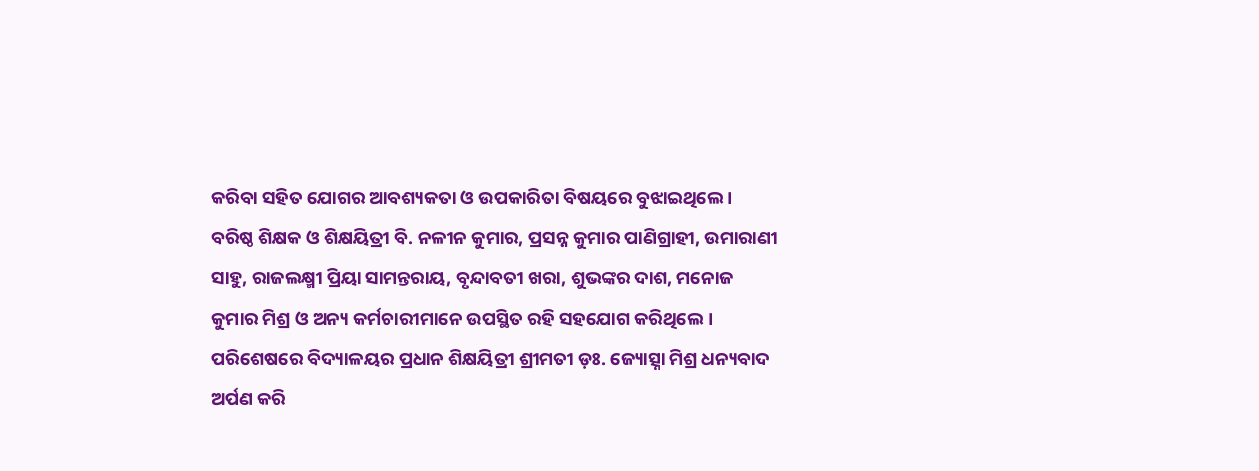କରିବା ସହିତ ଯୋଗର ଆବଶ୍ୟକତା ଓ ଉପକାରିତା ବିଷୟରେ ବୁଝାଇଥିଲେ ।
ବରିଷ୍ଠ ଶିକ୍ଷକ ଓ ଶିକ୍ଷୟିତ୍ରୀ ବି. ନଳୀନ କୁମାର, ପ୍ରସନ୍ନ କୁମାର ପାଣିଗ୍ରାହୀ, ଉମାରାଣୀ ସାହୁ, ରାଜଲକ୍ଷ୍ମୀ ପ୍ରିୟା ସାମନ୍ତରାୟ, ବୃନ୍ଦାବତୀ ଖରା, ଶୁଭଙ୍କର ଦାଶ, ମନୋଜ କୁମାର ମିଶ୍ର ଓ ଅନ୍ୟ କର୍ମଚାରୀମାନେ ଉପସ୍ଥିତ ରହି ସହଯୋଗ କରିଥିଲେ। ପରିଶେଷରେ ବିଦ୍ୟାଳୟର ପ୍ରଧାନ ଶିକ୍ଷୟିତ୍ରୀ ଶ୍ରୀମତୀ ଡ଼ଃ. ଜ୍ୟୋତ୍ସ୍ନା ମିଶ୍ର ଧନ୍ୟବାଦ ଅର୍ପଣ କରି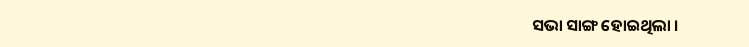ସଭା ସାଙ୍ଗ ହୋଇଥିଲା ।